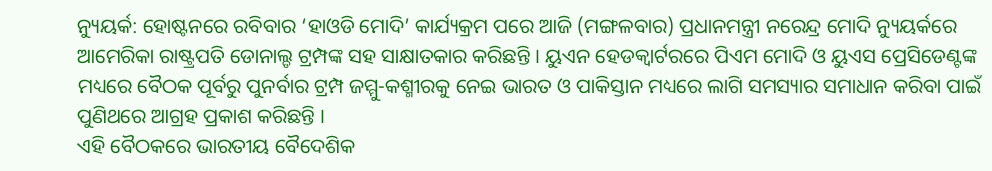ନ୍ୟୁୟର୍କ: ହୋଷ୍ଟନରେ ରବିବାର ‘ହାଓଡି ମୋଦି’ କାର୍ଯ୍ୟକ୍ରମ ପରେ ଆଜି (ମଙ୍ଗଳବାର) ପ୍ରଧାନମନ୍ତ୍ରୀ ନରେନ୍ଦ୍ର ମୋଦି ନ୍ୟୁୟର୍କରେ ଆମେରିକା ରାଷ୍ଟ୍ରପତି ଡୋନାଲ୍ଡ ଟ୍ରମ୍ପଙ୍କ ସହ ସାକ୍ଷାତକାର କରିଛନ୍ତି । ୟୁଏନ ହେଡକ୍ବାର୍ଟରରେ ପିଏମ ମୋଦି ଓ ୟୁଏସ ପ୍ରେସିଡେଣ୍ଟଙ୍କ ମଧ୍ୟରେ ବୈଠକ ପୂର୍ବରୁ ପୁନର୍ବାର ଟ୍ରମ୍ପ ଜମ୍ମୁ-କଶ୍ମୀରକୁ ନେଇ ଭାରତ ଓ ପାକିସ୍ତାନ ମଧ୍ୟରେ ଲାଗି ସମସ୍ୟାର ସମାଧାନ କରିବା ପାଇଁ ପୁଣିଥରେ ଆଗ୍ରହ ପ୍ରକାଶ କରିଛନ୍ତି ।
ଏହି ବୈଠକରେ ଭାରତୀୟ ବୈଦେଶିକ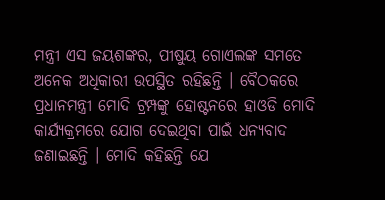ମନ୍ତ୍ରୀ ଏସ ଜୟଶଙ୍କର, ପୀଷୁୟ ଗୋଏଲଙ୍କ ସମତେ ଅନେକ ଅଧିକାରୀ ଉପସ୍ଥିତ ରହିଛନ୍ତି । ବୈଠକରେ ପ୍ରଧାନମନ୍ତ୍ରୀ ମୋଦି ଟ୍ରମ୍ପଙ୍କୁ ହୋଷ୍ଟନରେ ହାଓଡି ମୋଦି କାର୍ଯ୍ୟକ୍ରମରେ ଯୋଗ ଦେଇଥିବା ପାଇଁ ଧନ୍ୟବାଦ ଜଣାଇଛନ୍ତି । ମୋଦି କହିଛନ୍ତି ଯେ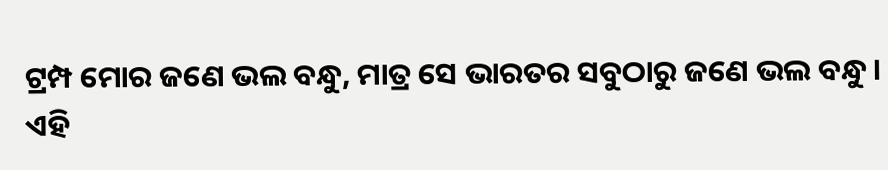ଟ୍ରମ୍ପ ମୋର ଜଣେ ଭଲ ବନ୍ଧୁ, ମାତ୍ର ସେ ଭାରତର ସବୁଠାରୁ ଜଣେ ଭଲ ବନ୍ଧୁ ।
ଏହି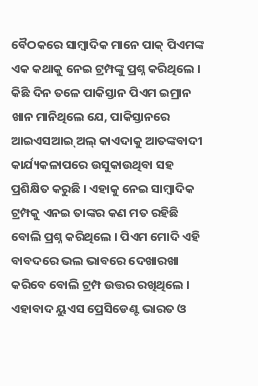ବୈଠକରେ ସାମ୍ବାଦିକ ମାନେ ପାକ୍ ପିଏମଙ୍କ ଏକ କଥାକୁ ନେଇ ଟ୍ରମ୍ପଙ୍କୁ ପ୍ରଶ୍ନ କରିଥିଲେ । କିଛି ଦିନ ତଳେ ପାକିସ୍ତାନ ପିଏମ ଇମ୍ରାନ ଖାନ ମାନିଥିଲେ ଯେ, ପାକିସ୍ତାନରେ ଆଇଏସଆଇ୍ ଅଲ୍ କାଏଦାକୁ ଆତଙ୍କବାଦୀ କାର୍ଯ୍ୟକଳାପରେ ଉସୁକାଉଥିବା ସହ ପ୍ରଶିକ୍ଷିତ କରୁଛି । ଏହାକୁ ନେଇ ସାମ୍ବାଦିକ ଟ୍ରମ୍ପକୁ ଏନଇ ତାଙ୍କର କଣ ମତ ରହିଛି ବୋଲି ପ୍ରଶ୍ନ କରିଥିଲେ । ପିଏମ ମୋଦି ଏହି ବାବଦରେ ଭଲ ଭାବରେ ଦେଖାରଖା କରିବେ ବୋଲି ଟ୍ରମ୍ପ ଉତ୍ତର ରଖିଥିଲେ । ଏହାବାଦ ୟୁଏସ ପ୍ରେସିଡେଣ୍ଟ ଭାରତ ଓ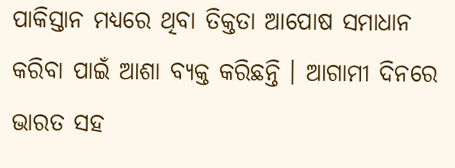ପାକିସ୍ତାନ ମଧ୍ୟରେ ଥିବା ତିକ୍ତତା ଆପୋଷ ସମାଧାନ କରିବା ପାଇଁ ଆଶା ବ୍ୟକ୍ତ କରିଛନ୍ତି । ଆଗାମୀ ଦିନରେ ଭାରତ ସହ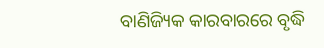ବାଣିଜ୍ୟିକ କାରବାରରେ ବୃଦ୍ଧି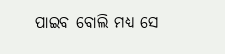ପାଇବ ବୋଲି ମଧ୍ୟ ସେ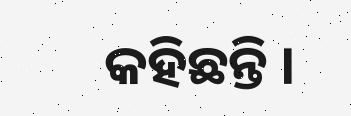କହିଛନ୍ତି ।